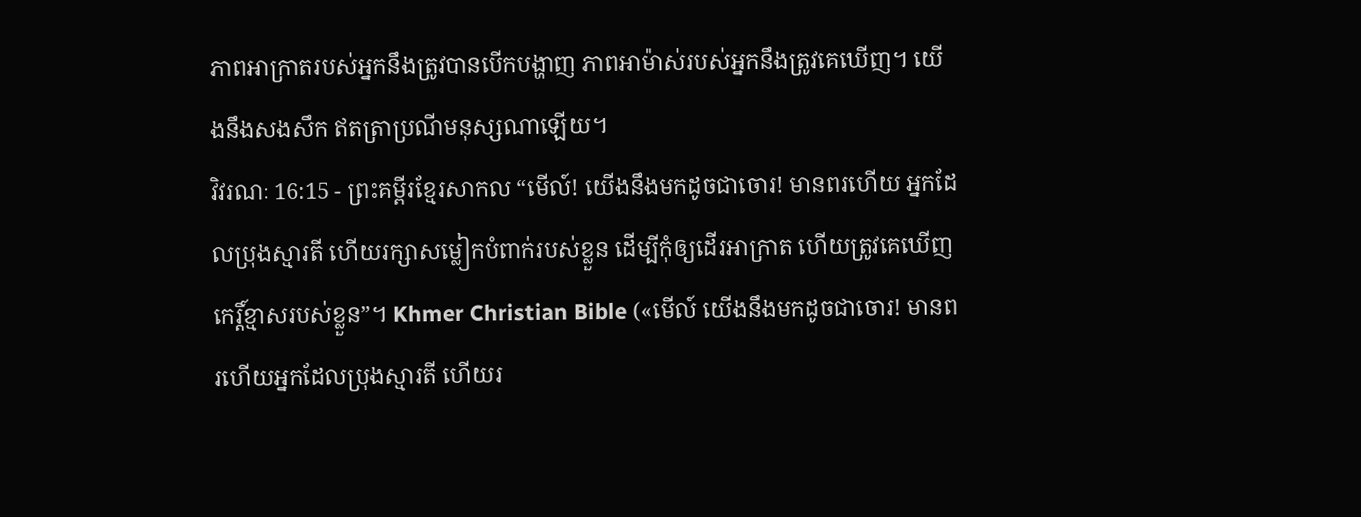ភាពអាក្រាតរបស់អ្នកនឹងត្រូវបានបើកបង្ហាញ ភាពអាម៉ាស់របស់អ្នកនឹងត្រូវគេឃើញ។ យើងនឹងសងសឹក ឥតត្រាប្រណីមនុស្សណាឡើយ។
វិវរណៈ 16:15 - ព្រះគម្ពីរខ្មែរសាកល “មើល៍! យើងនឹងមកដូចជាចោរ! មានពរហើយ អ្នកដែលប្រុងស្មារតី ហើយរក្សាសម្លៀកបំពាក់របស់ខ្លួន ដើម្បីកុំឲ្យដើរអាក្រាត ហើយត្រូវគេឃើញកេរ្តិ៍ខ្មាសរបស់ខ្លួន”។ Khmer Christian Bible («មើល៍ យើងនឹងមកដូចជាចោរ! មានពរហើយអ្នកដែលប្រុងស្មារតី ហើយរ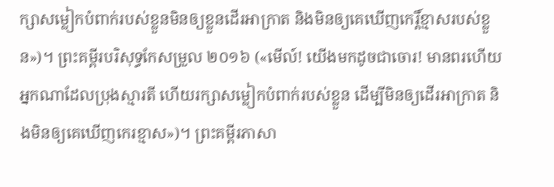ក្សាសម្លៀកបំពាក់របស់ខ្លួនមិនឲ្យខ្លួនដើរអាក្រាត និងមិនឲ្យគេឃើញកេរ្តិ៍ខ្មាសរបស់ខ្លួន»)។ ព្រះគម្ពីរបរិសុទ្ធកែសម្រួល ២០១៦ («មើល៍! យើងមកដូចជាចោរ! មានពរហើយ អ្នកណាដែលប្រុងស្មារតី ហើយរក្សាសម្លៀកបំពាក់របស់ខ្លួន ដើម្បីមិនឲ្យដើរអាក្រាត និងមិនឲ្យគេឃើញកេរខ្មាស»)។ ព្រះគម្ពីរភាសា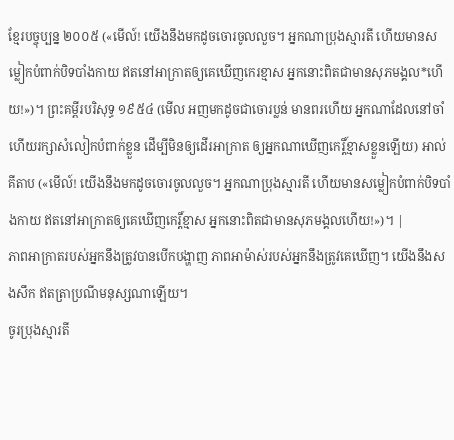ខ្មែរបច្ចុប្បន្ន ២០០៥ («មើល៍! យើងនឹងមកដូចចោរចូលលួច។ អ្នកណាប្រុងស្មារតី ហើយមានសម្លៀកបំពាក់បិទបាំងកាយ ឥតនៅអាក្រាតឲ្យគេឃើញកេរខ្មាស អ្នកនោះពិតជាមានសុភមង្គល*ហើយ!»)។ ព្រះគម្ពីរបរិសុទ្ធ ១៩៥៤ (មើល អញមកដូចជាចោរប្លន់ មានពរហើយ អ្នកណាដែលនៅចាំ ហើយរក្សាសំលៀកបំពាក់ខ្លួន ដើម្បីមិនឲ្យដើរអាក្រាត ឲ្យអ្នកណាឃើញកេរ្តិ៍ខ្មាសខ្លួនឡើយ) អាល់គីតាប («មើល៍! យើងនឹងមកដូចចោរចូលលួច។ អ្នកណាប្រុងស្មារតី ហើយមានសម្លៀកបំពាក់បិទបាំងកាយ ឥតនៅអាក្រាតឲ្យគេឃើញកេរ្ដិ៍ខ្មាស អ្នកនោះពិតជាមានសុភមង្គលហើយ!»)។ |
ភាពអាក្រាតរបស់អ្នកនឹងត្រូវបានបើកបង្ហាញ ភាពអាម៉ាស់របស់អ្នកនឹងត្រូវគេឃើញ។ យើងនឹងសងសឹក ឥតត្រាប្រណីមនុស្សណាឡើយ។
ចូរប្រុងស្មារតី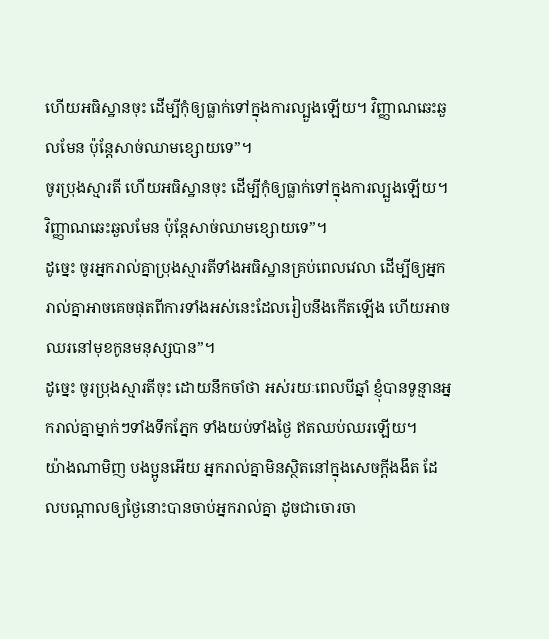ហើយអធិស្ឋានចុះ ដើម្បីកុំឲ្យធ្លាក់ទៅក្នុងការល្បួងឡើយ។ វិញ្ញាណឆេះឆួលមែន ប៉ុន្តែសាច់ឈាមខ្សោយទេ”។
ចូរប្រុងស្មារតី ហើយអធិស្ឋានចុះ ដើម្បីកុំឲ្យធ្លាក់ទៅក្នុងការល្បួងឡើយ។ វិញ្ញាណឆេះឆួលមែន ប៉ុន្តែសាច់ឈាមខ្សោយទេ”។
ដូច្នេះ ចូរអ្នករាល់គ្នាប្រុងស្មារតីទាំងអធិស្ឋានគ្រប់ពេលវេលា ដើម្បីឲ្យអ្នករាល់គ្នាអាចគេចផុតពីការទាំងអស់នេះដែលរៀបនឹងកើតឡើង ហើយអាចឈរនៅមុខកូនមនុស្សបាន”។
ដូច្នេះ ចូរប្រុងស្មារតីចុះ ដោយនឹកចាំថា អស់រយៈពេលបីឆ្នាំ ខ្ញុំបានទូន្មានអ្នករាល់គ្នាម្នាក់ៗទាំងទឹកភ្នែក ទាំងយប់ទាំងថ្ងៃ ឥតឈប់ឈរឡើយ។
យ៉ាងណាមិញ បងប្អូនអើយ អ្នករាល់គ្នាមិនស្ថិតនៅក្នុងសេចក្ដីងងឹត ដែលបណ្ដាលឲ្យថ្ងៃនោះបានចាប់អ្នករាល់គ្នា ដូចជាចោរចា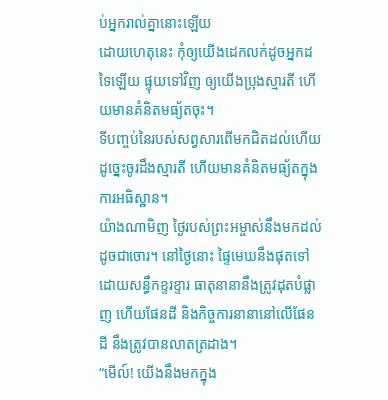ប់អ្នករាល់គ្នានោះឡើយ
ដោយហេតុនេះ កុំឲ្យយើងដេកលក់ដូចអ្នកដទៃឡើយ ផ្ទុយទៅវិញ ឲ្យយើងប្រុងស្មារតី ហើយមានគំនិតមធ្យ័តចុះ។
ទីបញ្ចប់នៃរបស់សព្វសារពើមកជិតដល់ហើយ ដូច្នេះចូរដឹងស្មារតី ហើយមានគំនិតមធ្យ័តក្នុងការអធិស្ឋាន។
យ៉ាងណាមិញ ថ្ងៃរបស់ព្រះអម្ចាស់នឹងមកដល់ដូចជាចោរ។ នៅថ្ងៃនោះ ផ្ទៃមេឃនឹងផុតទៅដោយសន្ធឹកខ្ទរខ្ទារ ធាតុនានានឹងត្រូវដុតបំផ្លាញ ហើយផែនដី និងកិច្ចការនានានៅលើផែនដី នឹងត្រូវបានលាតត្រដាង។
“មើល៍! យើងនឹងមកក្នុង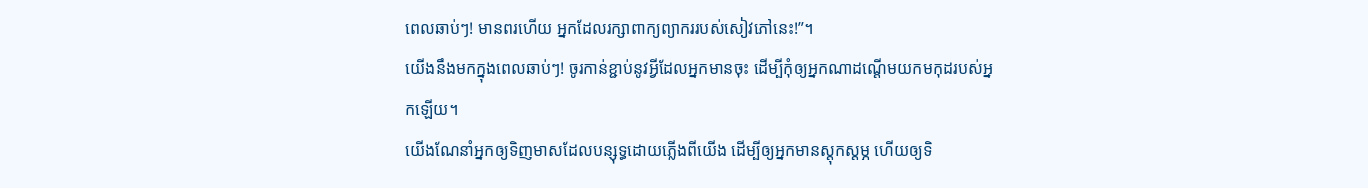ពេលឆាប់ៗ! មានពរហើយ អ្នកដែលរក្សាពាក្យព្យាកររបស់សៀវភៅនេះ!”។
យើងនឹងមកក្នុងពេលឆាប់ៗ! ចូរកាន់ខ្ជាប់នូវអ្វីដែលអ្នកមានចុះ ដើម្បីកុំឲ្យអ្នកណាដណ្ដើមយកមកុដរបស់អ្នកឡើយ។
យើងណែនាំអ្នកឲ្យទិញមាសដែលបន្សុទ្ធដោយភ្លើងពីយើង ដើម្បីឲ្យអ្នកមានស្ដុកស្ដម្ភ ហើយឲ្យទិ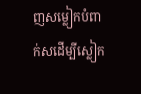ញសម្លៀកបំពាក់សដើម្បីស្លៀក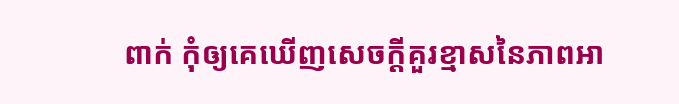ពាក់ កុំឲ្យគេឃើញសេចក្ដីគួរខ្មាសនៃភាពអា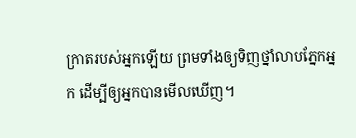ក្រាតរបស់អ្នកឡើយ ព្រមទាំងឲ្យទិញថ្នាំលាបភ្នែកអ្នក ដើម្បីឲ្យអ្នកបានមើលឃើញ។